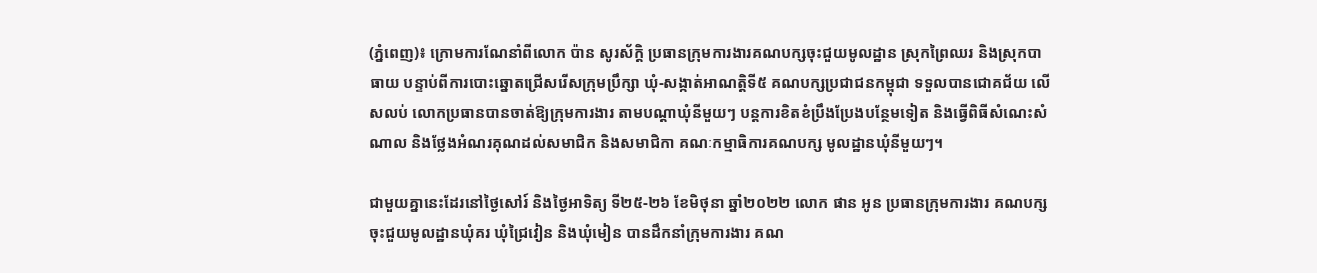(ភ្នំពេញ)៖ ក្រោមការណែនាំពីលោក ប៉ាន សូរស័ក្តិ ប្រធានក្រុមការងារគណបក្សចុះជួយមូលដ្ឋាន ស្រុកព្រៃឈរ និងស្រុកបាធាយ បន្ទាប់ពីការបោះឆ្នោតជ្រើសរើសក្រុមប្រឹក្សា ឃុំ-សង្កាត់អាណត្តិទី៥ គណបក្សប្រជាជនកម្ពុជា ទទួលបានជោគជ័យ លើសលប់ លោកប្រធានបានចាត់ឱ្យក្រុមការងារ តាមបណ្តាឃុំនីមួយៗ បន្តការខិតខំប្រឹងប្រែងបន្ថែមទៀត និងធ្វើពិធីសំណេះសំណាល និងថ្លែងអំណរគុណដល់សមាជិក និងសមាជិកា គណៈកម្មាធិការគណបក្ស មូលដ្ឋានឃុំនីមួយៗ។

ជាមួយគ្នានេះដែរនៅថ្ងៃសៅរ៍ និងថ្ងៃអាទិត្យ ទី២៥-២៦ ខែមិថុនា ឆ្នាំ២០២២ លោក ផាន អូន ប្រធានក្រុមការងារ គណបក្សចុះជួយមូលដ្ឋានឃុំគរ ឃុំជ្រៃវៀន និងឃុំមៀន បានដឹកនាំក្រុមការងារ គណ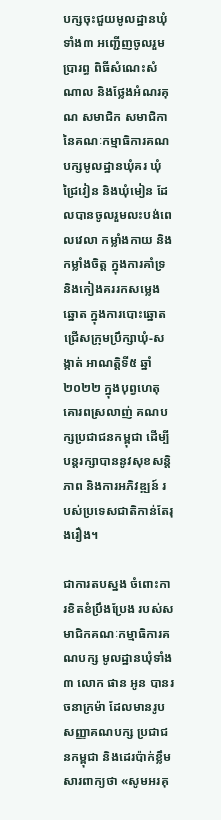បក្សចុះជួយមូលដ្ឋានឃុំទាំង៣ អញ្ជើញចូលរួមប្រារព្ធ ពិធីសំណេះសំណាល និងថ្លែងអំណរគុណ សមាជិក សមាជិកា នៃគណៈកម្មាធិការគណបក្សមូលដ្ឋានឃុំគរ ឃុំជ្រៃវៀន និងឃុំមៀន ដែលបានចូលរួមលះបង់ពេលវេលា កម្លាំងកាយ និងកម្លាំងចិត្ត ក្នុងការគាំទ្រ និងកៀងគររកសម្លេងឆ្នោត ក្នុងការបោះឆ្នោតជ្រើសក្រុមប្រឹក្សាឃុំ-សង្កាត់ អាណត្តិទី៥ ឆ្នាំ២០២២ ក្នុងបុព្វហេតុគោរពស្រលាញ់ គណបក្សប្រជាជនកម្ពុជា ដើម្បីបន្តរក្សាបាននូវសុខសន្តិភាព និងការអភិវឌ្ឍន៍ របស់ប្រទេសជាតិកាន់តែរុងរឿង។

ជាការតបស្នង ចំពោះការខិតខំប្រឹងប្រែង របស់សមាជិកគណៈកម្មាធិការគណបក្ស មូលដ្ឋានឃុំទាំង៣ លោក ផាន អូន បានរចនាក្រម៉ា ដែលមានរូបសញ្ញាគណបក្ស ប្រជាជនកម្ពុជា និងដេរប៉ាក់ខ្លឹមសារពាក្យថា «សូមអរគុ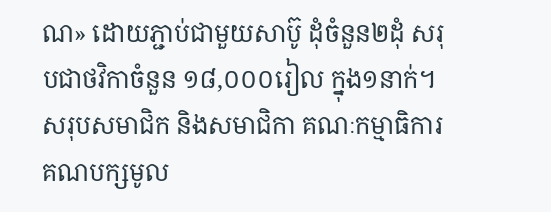ណ» ដោយភ្ជាប់ជាមួយសាប៊ូ ដុំចំនួន២ដុំ សរុបជាថវិកាចំនួន ១៨,០០០រៀល ក្នុង១នាក់។ សរុបសមាជិក និងសមាជិកា គណៈកម្មាធិការគណបក្សមូល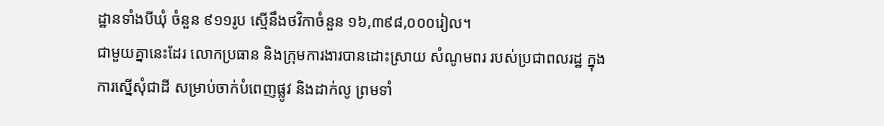ដ្ឋានទាំងបីឃុំ ចំនួន ៩១១រូប ស្មើនឹងថវិកាចំនួន ១៦,៣៩៨,០០០រៀល។
ជាមួយគ្នានេះដែរ លោកប្រធាន និងក្រុមការងារបានដោះស្រាយ សំណូមពរ របស់ប្រជាពលរដ្ឋ ក្នុងការស្នើសុំជាដី សម្រាប់ចាក់បំពេញផ្លូវ និងដាក់លូ ព្រមទាំ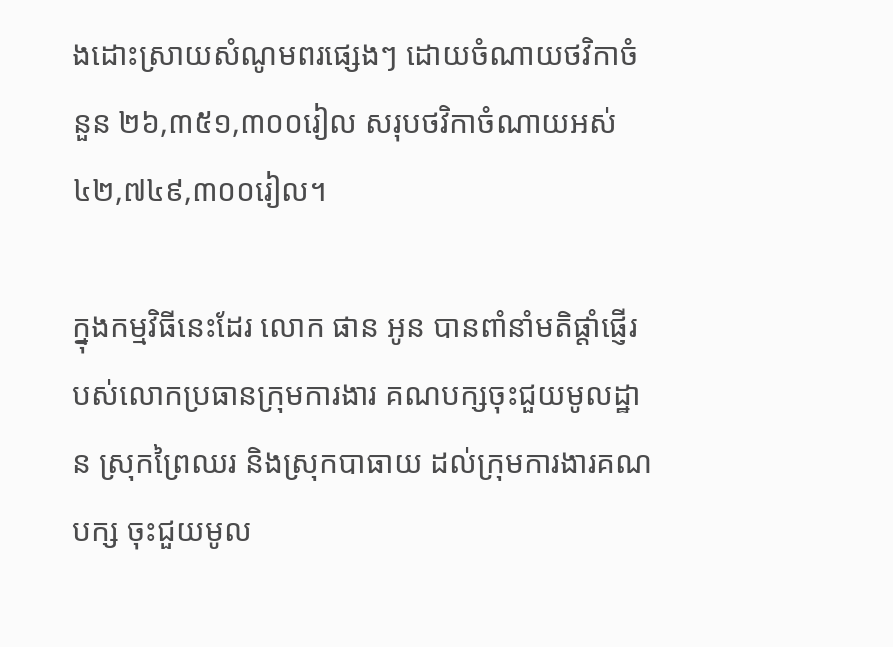ងដោះស្រាយសំណូមពរផ្សេងៗ ដោយចំណាយថវិកាចំនួន ២៦,៣៥១,៣០០រៀល សរុបថវិកាចំណាយអស់ ៤២,៧៤៩,៣០០រៀល។

ក្នុងកម្មវិធីនេះដែរ លោក ផាន អូន បានពាំនាំមតិផ្តាំផ្ញើរបស់លោកប្រធានក្រុមការងារ គណបក្សចុះជួយមូលដ្ឋាន ស្រុកព្រៃឈរ និងស្រុកបាធាយ ដល់ក្រុមការងារគណបក្ស ចុះជួយមូល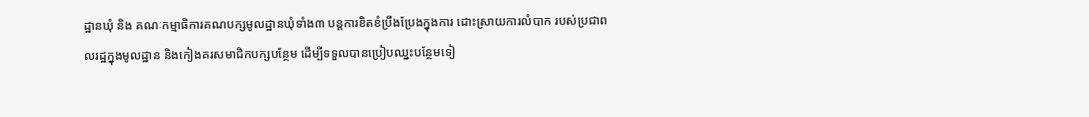ដ្ឋានឃុំ និង គណៈកម្មាធិការគណបក្សមូលដ្ឋានឃុំទាំង៣ បន្តការខិតខំប្រឹងប្រែងក្នុងការ ដោះស្រាយការលំបាក របស់ប្រជាពលរដ្ឋក្នុងមូលដ្ឋាន និងកៀងគរសមាជិកបក្សបន្ថែម ដើម្បីទទួលបានប្រៀបឈ្នះបន្ថែមទៀ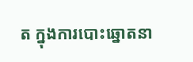ត ក្នុងការបោះឆ្នោតនា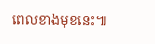ពេលខាងមុខនេះ៕